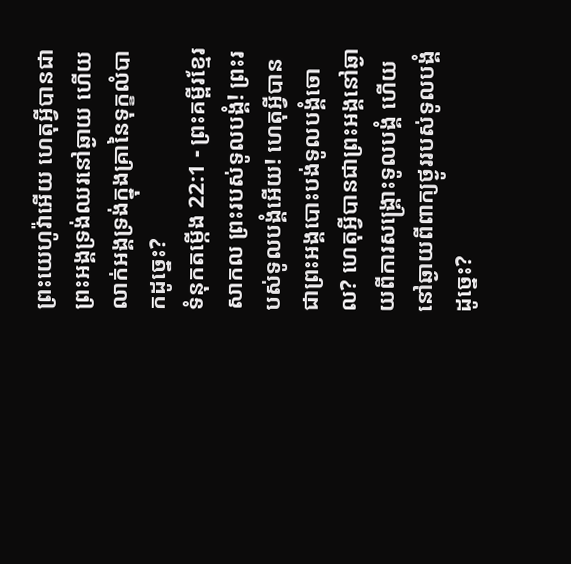ព្រះយេហូវ៉ាអើយ ហេតុអ្វីបានជាព្រះអង្គទ្រង់ឈរនៅឆ្ងាយ ហើយលាក់អង្គទ្រង់ក្នុងគ្រានៃទុក្ខលំបាកដូច្នេះ?
ទំនុកតម្កើង 22:1 - ព្រះគម្ពីរខ្មែរសាកល ព្រះរបស់ទូលបង្គំ! ព្រះរបស់ទូលបង្គំអើយ! ហេតុអ្វីបានជាព្រះអង្គបោះបង់ទូលបង្គំចោល? ហេតុអ្វីបានជាព្រះអង្គនៅឆ្ងាយពីការសង្គ្រោះទូលបង្គំ ហើយនៅឆ្ងាយពីពាក្យថ្ងូររបស់ទូលបង្គំដូច្នេះ?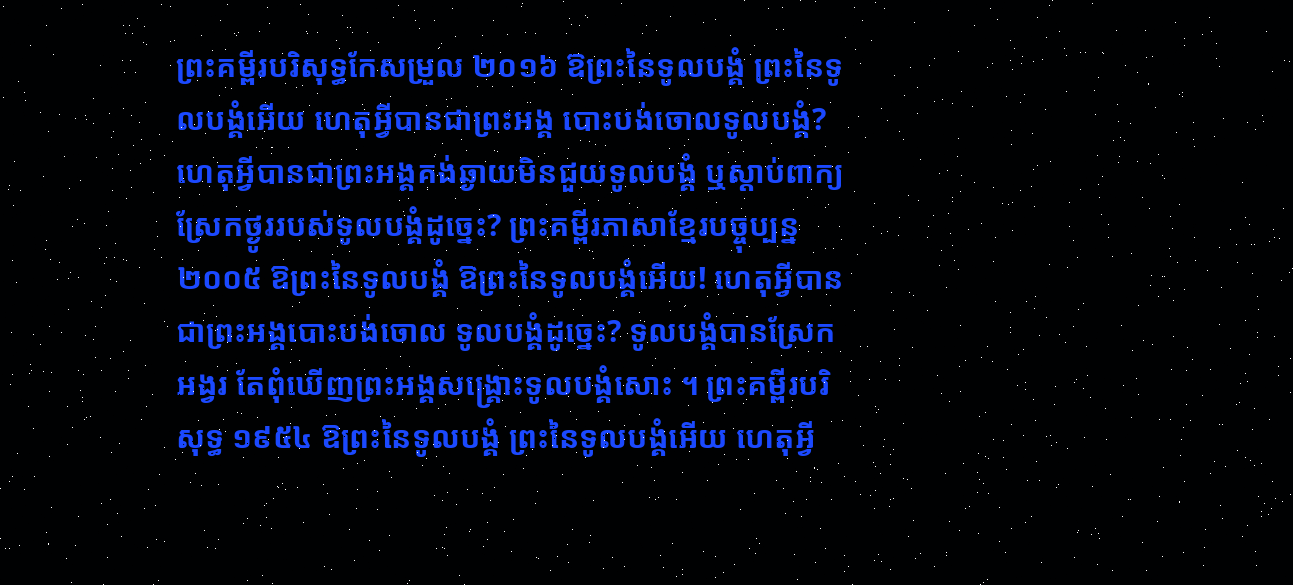ព្រះគម្ពីរបរិសុទ្ធកែសម្រួល ២០១៦ ឱព្រះនៃទូលបង្គំ ព្រះនៃទូលបង្គំអើយ ហេតុអ្វីបានជាព្រះអង្គ បោះបង់ចោលទូលបង្គំ? ហេតុអ្វីបានជាព្រះអង្គគង់ឆ្ងាយមិនជួយទូលបង្គំ ឬស្តាប់ពាក្យស្រែកថ្ងូររបស់ទូលបង្គំដូច្នេះ? ព្រះគម្ពីរភាសាខ្មែរបច្ចុប្បន្ន ២០០៥ ឱព្រះនៃទូលបង្គំ ឱព្រះនៃទូលបង្គំអើយ! ហេតុអ្វីបានជាព្រះអង្គបោះបង់ចោល ទូលបង្គំដូច្នេះ? ទូលបង្គំបានស្រែកអង្វរ តែពុំឃើញព្រះអង្គសង្គ្រោះទូលបង្គំសោះ ។ ព្រះគម្ពីរបរិសុទ្ធ ១៩៥៤ ឱព្រះនៃទូលបង្គំ ព្រះនៃទូលបង្គំអើយ ហេតុអ្វី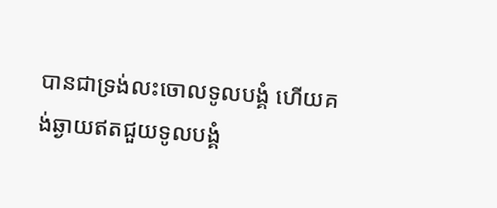បានជាទ្រង់លះចោលទូលបង្គំ ហើយគង់ឆ្ងាយឥតជួយទូលបង្គំ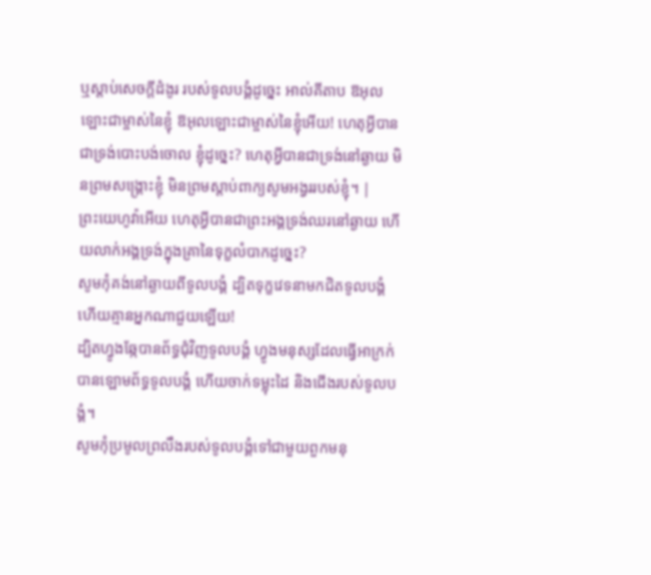ឬស្តាប់សេចក្ដីដំងូរ របស់ទូលបង្គំដូច្នេះ អាល់គីតាប ឱអុលឡោះជាម្ចាស់នៃខ្ញុំ ឱអុលឡោះជាម្ចាស់នៃខ្ញុំអើយ! ហេតុអ្វីបានជាទ្រង់បោះបង់ចោល ខ្ញុំដូច្នេះ? ហេតុអ្វីបានជាទ្រង់នៅឆ្ងាយ មិនព្រមសង្គ្រោះខ្ញុំ មិនព្រមស្ដាប់ពាក្យសូមអង្វររបស់ខ្ញុំ។ |
ព្រះយេហូវ៉ាអើយ ហេតុអ្វីបានជាព្រះអង្គទ្រង់ឈរនៅឆ្ងាយ ហើយលាក់អង្គទ្រង់ក្នុងគ្រានៃទុក្ខលំបាកដូច្នេះ?
សូមកុំគង់នៅឆ្ងាយពីទូលបង្គំ ដ្បិតទុក្ខវេទនាមកជិតទូលបង្គំ ហើយគ្មានអ្នកណាជួយឡើយ!
ដ្បិតហ្វូងឆ្កែបានព័ទ្ធជុំវិញទូលបង្គំ ហ្វូងមនុស្សដែលធ្វើអាក្រក់បានឡោមព័ទ្ធទូលបង្គំ ហើយចាក់ទម្លុះដៃ និងជើងរបស់ទូលបង្គំ។
សូមកុំប្រមូលព្រលឹងរបស់ទូលបង្គំទៅជាមួយពួកមនុ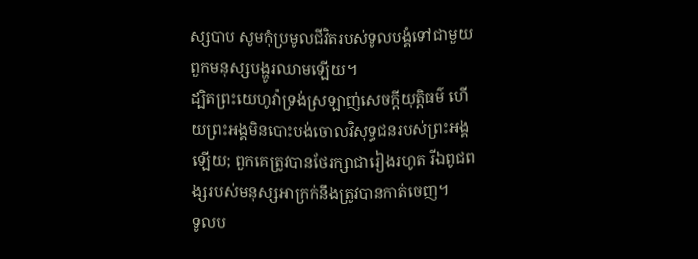ស្សបាប សូមកុំប្រមូលជីវិតរបស់ទូលបង្គំទៅជាមួយពួកមនុស្សបង្ហូរឈាមឡើយ។
ដ្បិតព្រះយេហូវ៉ាទ្រង់ស្រឡាញ់សេចក្ដីយុត្តិធម៌ ហើយព្រះអង្គមិនបោះបង់ចោលវិសុទ្ធជនរបស់ព្រះអង្គឡើយ; ពួកគេត្រូវបានថែរក្សាជារៀងរហូត រីឯពូជពង្សរបស់មនុស្សអាក្រក់នឹងត្រូវបានកាត់ចេញ។
ទូលប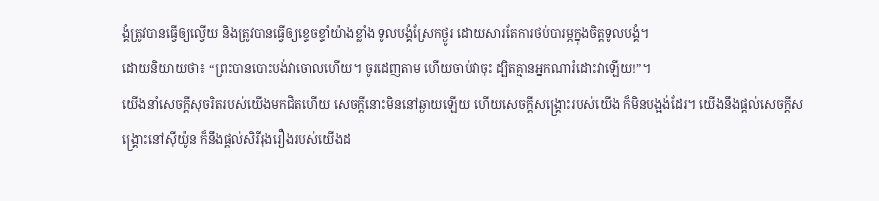ង្គំត្រូវបានធ្វើឲ្យល្វើយ និងត្រូវបានធ្វើឲ្យខ្ទេចខ្ទាំយ៉ាងខ្លាំង ទូលបង្គំស្រែកថ្ងូរ ដោយសារតែការថប់បារម្ភក្នុងចិត្តទូលបង្គំ។
ដោយនិយាយថា៖ “ព្រះបានបោះបង់វាចោលហើយ។ ចូរដេញតាម ហើយចាប់វាចុះ ដ្បិតគ្មានអ្នកណារំដោះវាឡើយ!”។
យើងនាំសេចក្ដីសុចរិតរបស់យើងមកជិតហើយ សេចក្ដីនោះមិននៅឆ្ងាយឡើយ ហើយសេចក្ដីសង្គ្រោះរបស់យើង ក៏មិនបង្អង់ដែរ។ យើងនឹងផ្ដល់សេចក្ដីសង្គ្រោះនៅស៊ីយ៉ូន ក៏នឹងផ្ដល់សិរីរុងរឿងរបស់យើងដ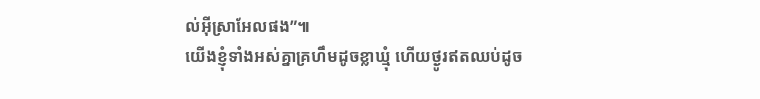ល់អ៊ីស្រាអែលផង”៕
យើងខ្ញុំទាំងអស់គ្នាគ្រហឹមដូចខ្លាឃ្មុំ ហើយថ្ងូរឥតឈប់ដូច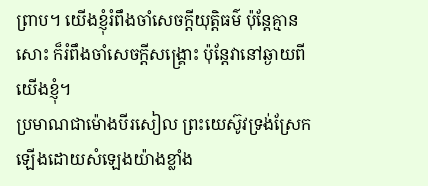ព្រាប។ យើងខ្ញុំរំពឹងចាំសេចក្ដីយុត្តិធម៌ ប៉ុន្តែគ្មានសោះ ក៏រំពឹងចាំសេចក្ដីសង្គ្រោះ ប៉ុន្តែវានៅឆ្ងាយពីយើងខ្ញុំ។
ប្រមាណជាម៉ោងបីរសៀល ព្រះយេស៊ូវទ្រង់ស្រែកឡើងដោយសំឡេងយ៉ាងខ្លាំង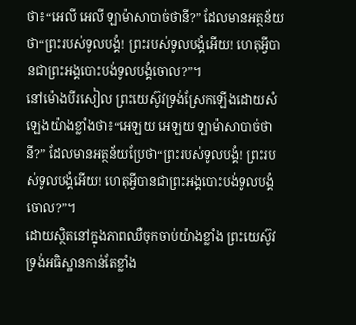ថា៖“អេលី អេលី ឡាម៉ាសាបាច់ថានី?” ដែលមានអត្ថន័យថា“ព្រះរបស់ទូលបង្គំ! ព្រះរបស់ទូលបង្គំអើយ! ហេតុអ្វីបានជាព្រះអង្គបោះបង់ទូលបង្គំចោល?”។
នៅម៉ោងបីរសៀល ព្រះយេស៊ូវទ្រង់ស្រែកឡើងដោយសំឡេងយ៉ាងខ្លាំងថា៖“អេឡយ អេឡយ ឡាម៉ាសាបាច់ថានី?” ដែលមានអត្ថន័យប្រែថា“ព្រះរបស់ទូលបង្គំ! ព្រះរបស់ទូលបង្គំអើយ! ហេតុអ្វីបានជាព្រះអង្គបោះបង់ទូលបង្គំចោល?”។
ដោយស្ថិតនៅក្នុងភាពឈឺចុកចាប់យ៉ាងខ្លាំង ព្រះយេស៊ូវទ្រង់អធិស្ឋានកាន់តែខ្លាំង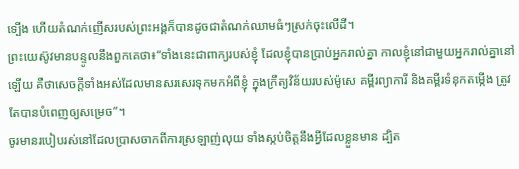ទ្បើង ហើយតំណក់ញើសរបស់ព្រះអង្គក៏បានដូចជាតំណក់ឈាមធំៗស្រក់ចុះលើដី។
ព្រះយេស៊ូវមានបន្ទូលនឹងពួកគេថា៖“ទាំងនេះជាពាក្យរបស់ខ្ញុំ ដែលខ្ញុំបានប្រាប់អ្នករាល់គ្នា កាលខ្ញុំនៅជាមួយអ្នករាល់គ្នានៅឡើយ គឺថាសេចក្ដីទាំងអស់ដែលមានសរសេរទុកមកអំពីខ្ញុំ ក្នុងក្រឹត្យវិន័យរបស់ម៉ូសេ គម្ពីរព្យាការី និងគម្ពីរទំនុកតម្កើង ត្រូវតែបានបំពេញឲ្យសម្រេច”។
ចូរមានរបៀបរស់នៅដែលប្រាសចាកពីការស្រឡាញ់លុយ ទាំងស្កប់ចិត្តនឹងអ្វីដែលខ្លួនមាន ដ្បិត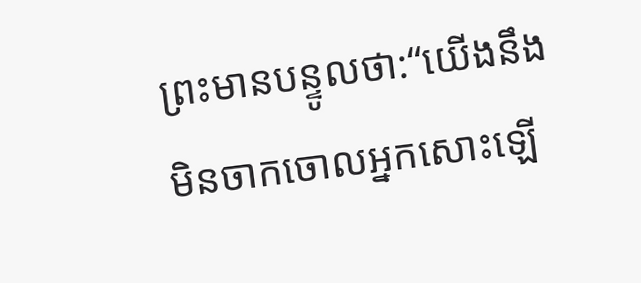ព្រះមានបន្ទូលថា:“យើងនឹងមិនចាកចោលអ្នកសោះឡើ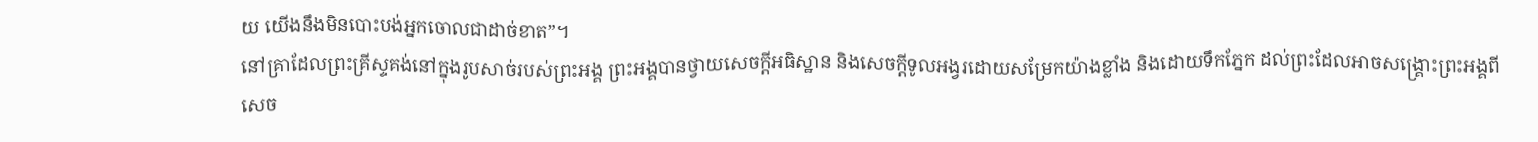យ យើងនឹងមិនបោះបង់អ្នកចោលជាដាច់ខាត”។
នៅគ្រាដែលព្រះគ្រីស្ទគង់នៅក្នុងរូបសាច់របស់ព្រះអង្គ ព្រះអង្គបានថ្វាយសេចក្ដីអធិស្ឋាន និងសេចក្ដីទូលអង្វរដោយសម្រែកយ៉ាងខ្លាំង និងដោយទឹកភ្នែក ដល់ព្រះដែលអាចសង្គ្រោះព្រះអង្គពីសេច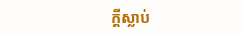ក្ដីស្លាប់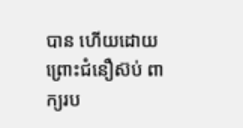បាន ហើយដោយព្រោះជំនឿស៊ប់ ពាក្យរប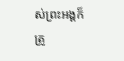ស់ព្រះអង្គក៏ត្រូ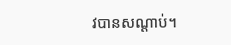វបានសណ្ដាប់។